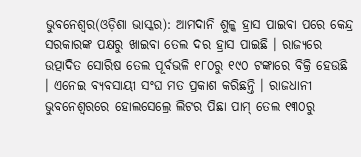ଭୁବନେଶ୍ବର(ଓଡ଼ିଶା ଭାସ୍କର): ଆମଦାନି ଶୁଳ୍କ ହ୍ରାସ ପାଇବା ପରେ କେନ୍ଦ୍ର ସରକାରଙ୍କ ପକ୍ଷରୁ ଖାଇବା ତେଲ ଦର ହ୍ରାସ ପାଇଛି । ରାଜ୍ୟରେ ଉତ୍ପାଦିତ ସୋରିଷ ତେଲ ପୂର୍ବଭଳି ୧୮୦ରୁ ୧୯୦ ଟଙ୍କାରେ ବିକ୍ରି ହେଉଛି । ଏନେଇ ବ୍ୟବସାୟୀ ସଂଘ ମତ ପ୍ରକାଶ କରିଛନ୍ତି । ରାଜଧାନୀ ଭୁବନେଶ୍ବରରେ ହୋଲସେଲ୍ରେ ଲିଟର ପିଛା ପାମ୍ ତେଲ ୧୩୦ରୁ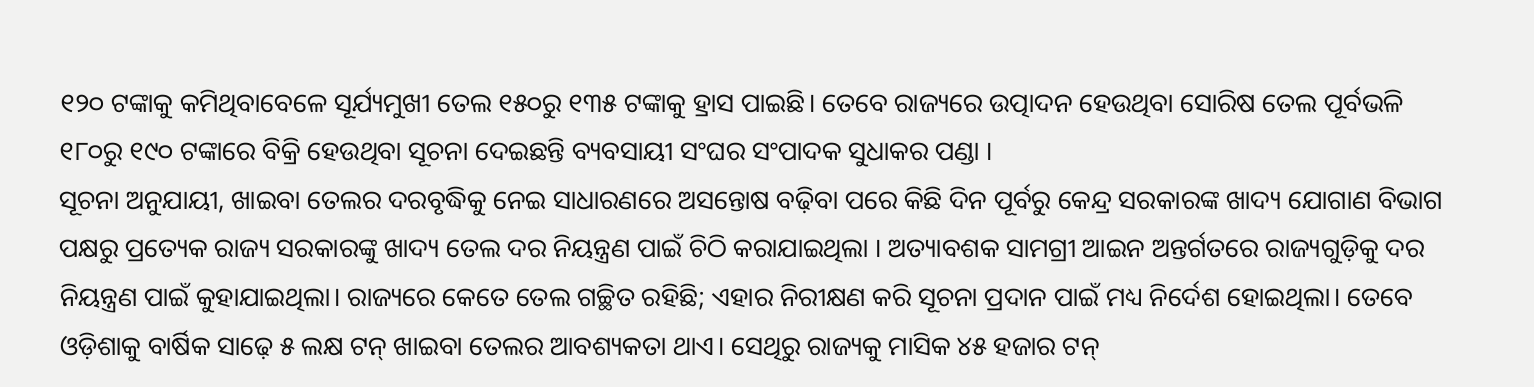୧୨୦ ଟଙ୍କାକୁ କମିଥିବାବେଳେ ସୂର୍ଯ୍ୟମୁଖୀ ତେଲ ୧୫୦ରୁ ୧୩୫ ଟଙ୍କାକୁ ହ୍ରାସ ପାଇଛି। ତେବେ ରାଜ୍ୟରେ ଉତ୍ପାଦନ ହେଉଥିବା ସୋରିଷ ତେଲ ପୂର୍ବଭଳି ୧୮୦ରୁ ୧୯୦ ଟଙ୍କାରେ ବିକ୍ରି ହେଉଥିବା ସୂଚନା ଦେଇଛନ୍ତି ବ୍ୟବସାୟୀ ସଂଘର ସଂପାଦକ ସୁଧାକର ପଣ୍ଡା ।
ସୂଚନା ଅନୁଯାୟୀ, ଖାଇବା ତେଲର ଦରବୃଦ୍ଧିକୁ ନେଇ ସାଧାରଣରେ ଅସନ୍ତୋଷ ବଢ଼ିବା ପରେ କିଛି ଦିନ ପୂର୍ବରୁ କେନ୍ଦ୍ର ସରକାରଙ୍କ ଖାଦ୍ୟ ଯୋଗାଣ ବିଭାଗ ପକ୍ଷରୁ ପ୍ରତ୍ୟେକ ରାଜ୍ୟ ସରକାରଙ୍କୁ ଖାଦ୍ୟ ତେଲ ଦର ନିୟନ୍ତ୍ରଣ ପାଇଁ ଚିଠି କରାଯାଇଥିଲା । ଅତ୍ୟାବଶକ ସାମଗ୍ରୀ ଆଇନ ଅନ୍ତର୍ଗତରେ ରାଜ୍ୟଗୁଡ଼ିକୁ ଦର ନିୟନ୍ତ୍ରଣ ପାଇଁ କୁହାଯାଇଥିଲା। ରାଜ୍ୟରେ କେତେ ତେଲ ଗଚ୍ଛିତ ରହିଛି; ଏହାର ନିରୀକ୍ଷଣ କରି ସୂଚନା ପ୍ରଦାନ ପାଇଁ ମଧ୍ୟ ନିର୍ଦେଶ ହୋଇଥିଲା। ତେବେ ଓଡ଼ିଶାକୁ ବାର୍ଷିକ ସାଢ଼େ ୫ ଲକ୍ଷ ଟନ୍ ଖାଇବା ତେଲର ଆବଶ୍ୟକତା ଥାଏ। ସେଥିରୁ ରାଜ୍ୟକୁ ମାସିକ ୪୫ ହଜାର ଟନ୍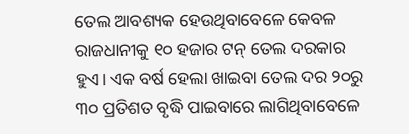ତେଲ ଆବଶ୍ୟକ ହେଉଥିବାବେଳେ କେବଳ ରାଜଧାନୀକୁ ୧୦ ହଜାର ଟନ୍ ତେଲ ଦରକାର ହୁଏ। ଏକ ବର୍ଷ ହେଲା ଖାଇବା ତେଲ ଦର ୨୦ରୁ ୩୦ ପ୍ରତିଶତ ବୃଦ୍ଧି ପାଇବାରେ ଲାଗିଥିବାବେଳେ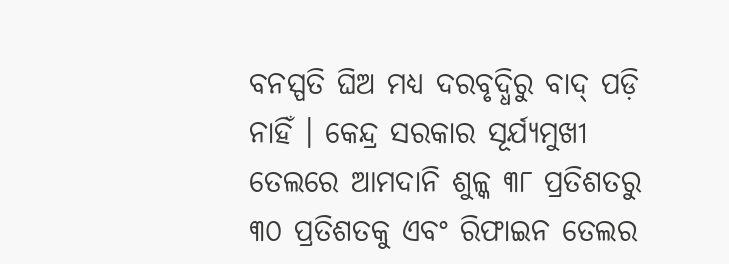ବନସ୍ପତି ଘିଅ ମଧ୍ୟ ଦରବୃଦ୍ଧିରୁ ବାଦ୍ ପଡ଼ି ନାହିଁ । କେନ୍ଦ୍ର ସରକାର ସୂର୍ଯ୍ୟମୁଖୀ ତେଲରେ ଆମଦାନି ଶୁଳ୍କ ୩୮ ପ୍ରତିଶତରୁ ୩୦ ପ୍ରତିଶତକୁ ଏବଂ ରିଫାଇନ ତେଲର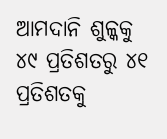ଆମଦାନି ଶୁଳ୍କକୁ ୪୯ ପ୍ରତିଶତରୁ ୪୧ ପ୍ରତିଶତକୁ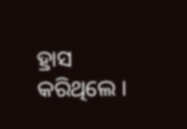ହ୍ରାସ କରିଥିଲେ ।